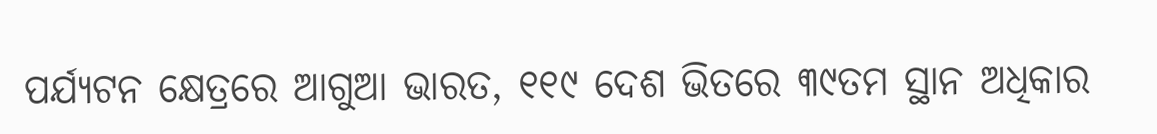ପର୍ଯ୍ୟଟନ କ୍ଷେତ୍ରରେ ଆଗୁଆ ଭାରତ, ୧୧୯ ଦେଶ ଭିତରେ ୩୯ତମ ସ୍ଥାନ ଅଧିକାର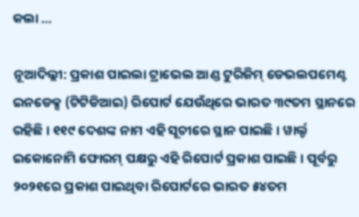କଲା …

ନୂଆଦିଲ୍ଲୀ: ପ୍ରକାଶ ପାଇଲା ଟ୍ରାଭେଲ ଆଣ୍ଡ ଟୁରିଜିମ୍ ଡେଭଲପମେଣ୍ଟ ଇନଡେକ୍ସ (ଟିଟିଡିଆଇ) ରିପୋର୍ଟ ଯେଉଁଥିରେ ଭାରତ ୩୯ତମ ସ୍ଥାନରେ ରହିଛି । ୧୧୯ ଦେଶଙ୍କ ନାମ ଏହି ସୂଚୀରେ ସ୍ଥାନ ପାଇଛି । ୱାର୍ଲ୍ଡ ଇକୋନୋମି ଫୋରମ୍ ପକ୍ଷରୁ ଏହି ରିପୋର୍ଟ ପ୍ରକାଶ ପାଇଛି । ପୂର୍ବରୁ ୨୦୨୧ରେ ପ୍ରକାଶ ପାଇଥିବା ରିପୋର୍ଟରେ ଭାରତ ୫୪ତମ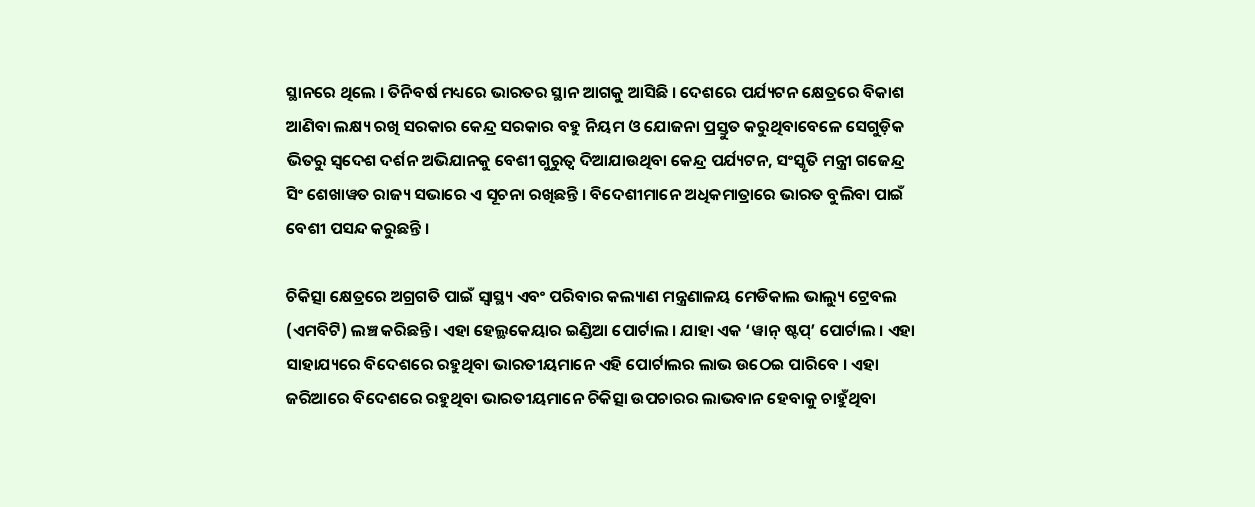ସ୍ଥାନରେ ଥିଲେ । ତିନିବର୍ଷ ମଧ୍ୟରେ ଭାରତର ସ୍ଥାନ ଆଗକୁ ଆସିଛି । ଦେଶରେ ପର୍ଯ୍ୟଟନ କ୍ଷେତ୍ରରେ ବିକାଶ ଆଣିବା ଲକ୍ଷ୍ୟ ରଖି ସରକାର କେନ୍ଦ୍ର ସରକାର ବହୁ ନିୟମ ଓ ଯୋଜନା ପ୍ରସ୍ତୁତ କରୁଥିବାବେଳେ ସେଗୁଡ଼ିକ ଭିତରୁ ସ୍ୱଦେଶ ଦର୍ଶନ ଅଭିଯାନକୁ ବେଶୀ ଗୁରୁତ୍ୱ ଦିଆଯାଉଥିବା କେନ୍ଦ୍ର ପର୍ଯ୍ୟଟନ, ସଂସ୍କୃତି ମନ୍ତ୍ରୀ ଗଜେନ୍ଦ୍ର ସିଂ ଶେଖାୱତ ରାଜ୍ୟ ସଭାରେ ଏ ସୂଚନା ରଖିଛନ୍ତି । ବିଦେଶୀମାନେ ଅଧିକମାତ୍ରାରେ ଭାରତ ବୁଲିବା ପାଇଁ ବେଶୀ ପସନ୍ଦ କରୁଛନ୍ତି ।

ଚିକିତ୍ସା କ୍ଷେତ୍ରରେ ଅଗ୍ରଗତି ପାଇଁ ସ୍ୱାସ୍ଥ୍ୟ ଏବଂ ପରିବାର କଲ୍ୟାଣ ମନ୍ତ୍ରଣାଳୟ ମେଡିକାଲ ଭାଲ୍ୟୁ ଟ୍ରେବଲ (ଏମବିଟି) ଲଞ୍ଚ କରିଛନ୍ତି । ଏହା ହେଲ୍ଥକେୟାର ଇଣ୍ଡିଆ ପୋର୍ଟାଲ । ଯାହା ଏକ ‘ୱାନ୍ ଷ୍ଟପ୍’ ପୋର୍ଟାଲ । ଏହା ସାହାଯ୍ୟରେ ବିଦେଶରେ ରହୁଥିବା ଭାରତୀୟମାନେ ଏହି ପୋର୍ଟାଲର ଲାଭ ଉଠେଇ ପାରିବେ । ଏହା ଜରିଆରେ ବିଦେଶରେ ରହୁଥିବା ଭାରତୀୟମାନେ ଚିକିତ୍ସା ଉପଚାରର ଲାଭବାନ ହେବାକୁ ଚାହୁଁଥିବା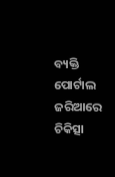ବ୍ୟକ୍ତି ପୋର୍ଟାଲ ଜରିଆରେ ଚିକିତ୍ସା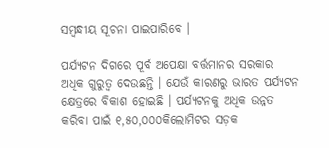ସମ୍ବନ୍ଧୀୟ ସୂଚନା ପାଇପାରିବେ ।

ପର୍ଯ୍ୟଟନ ଦିଗରେ ପୂର୍ବ ଅପେକ୍ଷା ବର୍ତ୍ତମାନର ସରକାର ଅଧିକ ଗୁରୁତ୍ୱ ଦେଉଛନ୍ତି । ଯେଉଁ କାରଣରୁ ଭାରତ ପର୍ଯ୍ୟଟନ କ୍ଷେତ୍ରରେ ବିକାଶ ହୋଇଛି । ପର୍ଯ୍ୟଟନକୁ ଅଧିକ ଉନ୍ନତ କରିବା ପାଇଁ ୧,୫୦,୦୦୦କିଲୋମିଟର ସଡ଼କ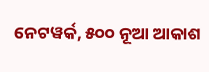ନେଟୱର୍କ, ୫୦୦ ନୂଆ ଆକାଶ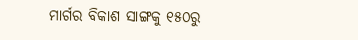ମାର୍ଗର ବିକାଶ ସାଙ୍ଗକୁ ୧୫୦ରୁ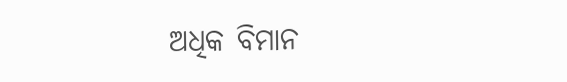ଅଧିକ ବିମାନ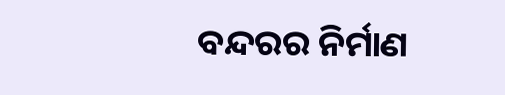ବନ୍ଦରର ନିର୍ମାଣ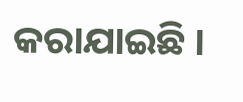କରାଯାଇଛି ।